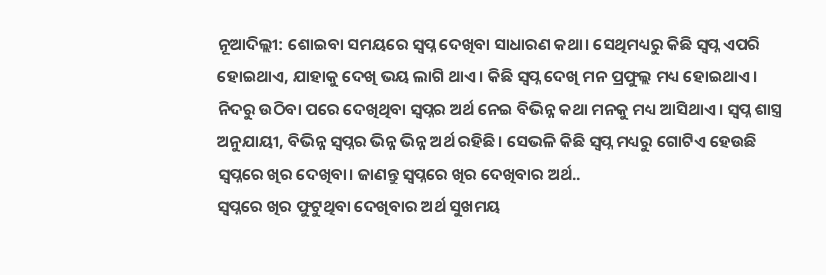ନୂଆଦିଲ୍ଲୀ: ଶୋଇବା ସମୟରେ ସ୍ୱପ୍ନ ଦେଖିବା ସାଧାରଣ କଥା। ସେଥିମଧ୍ୟରୁ କିଛି ସ୍ୱପ୍ନ ଏପରି ହୋଇଥାଏ, ଯାହାକୁ ଦେଖି ଭୟ ଲାଗି ଥାଏ। କିଛି ସ୍ୱପ୍ନ ଦେଖି ମନ ପ୍ରଫୁଲ୍ଲ ମଧ୍ୟ ହୋଇଥାଏ। ନିଦରୁ ଉଠିବା ପରେ ଦେଖିଥିବା ସ୍ୱପ୍ନର ଅର୍ଥ ନେଇ ବିଭିନ୍ନ କଥା ମନକୁ ମଧ୍ୟ ଆସିଥାଏ। ସ୍ୱପ୍ନ ଶାସ୍ତ୍ର ଅନୁଯାୟୀ, ବିଭିନ୍ନ ସ୍ୱପ୍ନର ଭିନ୍ନ ଭିନ୍ନ ଅର୍ଥ ରହିଛି। ସେଭଳି କିଛି ସ୍ୱପ୍ନ ମଧ୍ୟରୁ ଗୋଟିଏ ହେଉଛି ସ୍ୱପ୍ନରେ ଖିର ଦେଖିବା। ଜାଣନ୍ତୁ ସ୍ୱପ୍ନରେ ଖିର ଦେଖିବାର ଅର୍ଥ..
ସ୍ୱପ୍ନରେ ଖିର ଫୁଟୁଥିବା ଦେଖିବାର ଅର୍ଥ ସୁଖମୟ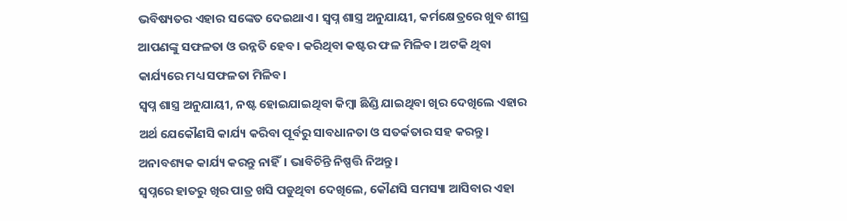ଭବିଷ୍ୟତର ଏହାର ସଙ୍କେତ ଦେଇଥାଏ। ସ୍ୱପ୍ନ ଶାସ୍ତ୍ର ଅନୁଯାୟୀ, କର୍ମକ୍ଷେତ୍ରରେ ଖୁବ ଶୀଘ୍ର ଆପଣଙ୍କୁ ସଫଳତା ଓ ଉନ୍ନତି ହେବ। କରିଥିବା କଷ୍ଟର ଫଳ ମିଳିବ। ଅଟକି ଥିବା କାର୍ଯ୍ୟରେ ମଧ୍ୟ ସଫଳତା ମିଳିବ।
ସ୍ୱପ୍ନ ଶାସ୍ତ୍ର ଅନୁଯାୟୀ, ନଷ୍ଟ ହୋଇଯାଇଥିବା କିମ୍ବା ଛିଣ୍ଡି ଯାଇଥିବା ଖିର ଦେଖିଲେ ଏହାର ଅର୍ଥ ଯେକୌଣସି କାର୍ଯ୍ୟ କରିବା ପୂର୍ବରୁ ସାବଧାନତା ଓ ସତର୍କତାର ସହ କରନ୍ତୁ। ଅନାବଶ୍ୟକ କାର୍ଯ୍ୟ କରନ୍ତୁ ନାହିଁ। ଭାବିଚିନ୍ତି ନିଷ୍ପତ୍ତି ନିଅନ୍ତୁ।
ସ୍ୱପ୍ନରେ ହାତରୁ ଖିର ପାତ୍ର ଖସି ପଡୁଥିବା ଦେଖିଲେ, କୌଣସି ସମସ୍ୟା ଆସିବାର ଏହା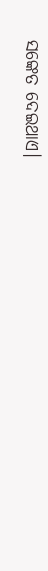ସଙ୍କେତ ଦେଇଥାଏ।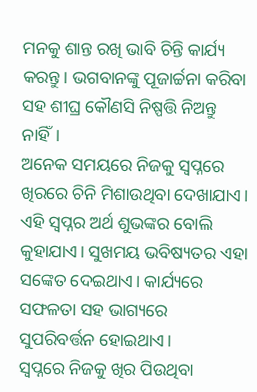ମନକୁ ଶାନ୍ତ ରଖି ଭାବି ଚିନ୍ତି କାର୍ଯ୍ୟ କରନ୍ତୁ। ଭଗବାନଙ୍କୁ ପୂଜାର୍ଚ୍ଚନା କରିବା ସହ ଶୀଘ୍ର କୌଣସି ନିଷ୍ପତ୍ତି ନିଅନ୍ତୁ ନାହିଁ।
ଅନେକ ସମୟରେ ନିଜକୁ ସ୍ୱପ୍ନରେ ଖିରରେ ଚିନି ମିଶାଉଥିବା ଦେଖାଯାଏ। ଏହି ସ୍ୱପ୍ନର ଅର୍ଥ ଶୁଭଙ୍କର ବୋଲି କୁହାଯାଏ। ସୁଖମୟ ଭବିଷ୍ୟତର ଏହା ସଙ୍କେତ ଦେଇଥାଏ। କାର୍ଯ୍ୟରେ ସଫଳତା ସହ ଭାଗ୍ୟରେ ସୁପରିବର୍ତ୍ତନ ହୋଇଥାଏ।
ସ୍ୱପ୍ନରେ ନିଜକୁ ଖିର ପିଉଥିବା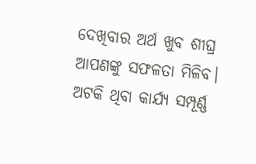ଦେଖିବାର ଅର୍ଥ ଖୁବ ଶୀଘ୍ର ଆପଣଙ୍କୁ ସଫଳତା ମିଳିବ। ଅଟକି ଥିବା କାର୍ଯ୍ୟ ସମ୍ପୂର୍ଣ୍ଣ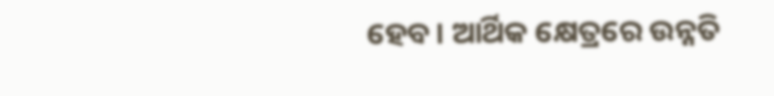ହେବ। ଆର୍ଥିକ କ୍ଷେତ୍ରରେ ଉନ୍ନତି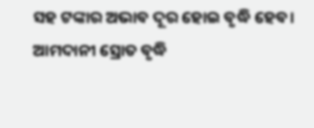ସହ ଟଙ୍କାର ଅଭାବ ଦୂର ହୋଇ ବୃଦ୍ଧି ହେବ। ଆମଦାନୀ ସ୍ରୋତ ବୃଦ୍ଧି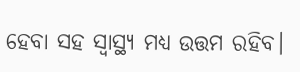ହେବା ସହ ସ୍ୱାସ୍ଥ୍ୟ ମଧ୍ୟ ଉତ୍ତମ ରହିବ।